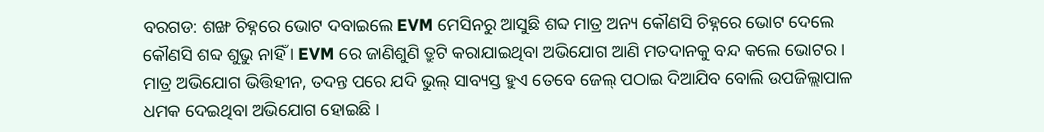ବରଗଡ: ଶଙ୍ଖ ଚିହ୍ନରେ ଭୋଟ ଦବାଇଲେ EVM ମେସିନରୁ ଆସୁଛି ଶବ୍ଦ ମାତ୍ର ଅନ୍ୟ କୌଣସି ଚିହ୍ନରେ ଭୋଟ ଦେଲେ କୌଣସି ଶବ୍ଦ ଶୁଭୁ ନାହିଁ । EVM ରେ ଜାଣିଶୁଣି ତ୍ରୁଟି କରାଯାଇଥିବା ଅଭିଯୋଗ ଆଣି ମତଦାନକୁ ବନ୍ଦ କଲେ ଭୋଟର । ମାତ୍ର ଅଭିଯୋଗ ଭିତ୍ତିହୀନ, ତଦନ୍ତ ପରେ ଯଦି ଭୁଲ୍ ସାବ୍ୟସ୍ତ ହୁଏ ତେବେ ଜେଲ୍ ପଠାଇ ଦିଆଯିବ ବୋଲି ଉପଜିଲ୍ଲାପାଳ ଧମକ ଦେଇଥିବା ଅଭିଯୋଗ ହୋଇଛି ।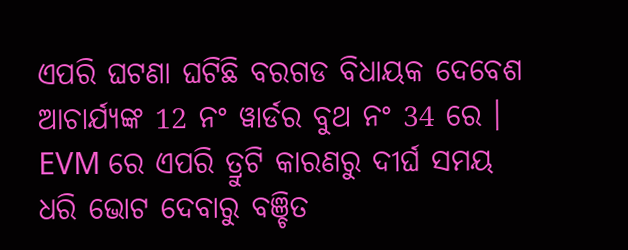ଏପରି ଘଟଣା ଘଟିଛି ବରଗଡ ବିଧାୟକ ଦେବେଶ ଆଚାର୍ଯ୍ୟଙ୍କ 12 ନଂ ୱାର୍ଡର ବୁଥ ନଂ 34 ରେ । EVM ରେ ଏପରି ତ୍ରୁଟି କାରଣରୁ ଦୀର୍ଘ ସମୟ ଧରି ଭୋଟ ଦେବାରୁ ବଞ୍ଚିତ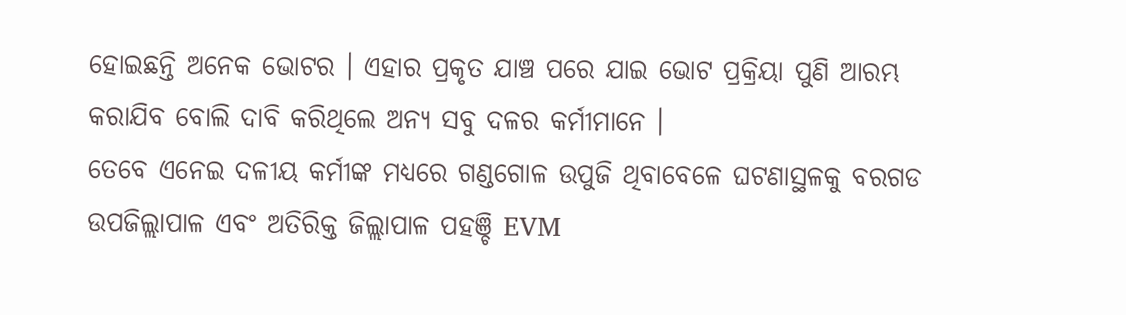ହୋଇଛନ୍ତି ଅନେକ ଭୋଟର । ଏହାର ପ୍ରକୃତ ଯାଞ୍ଚ ପରେ ଯାଇ ଭୋଟ ପ୍ରକ୍ରିୟା ପୁଣି ଆରମ୍ଭ କରାଯିବ ବୋଲି ଦାବି କରିଥିଲେ ଅନ୍ୟ ସବୁ ଦଳର କର୍ମୀମାନେ ।
ତେବେ ଏନେଇ ଦଳୀୟ କର୍ମୀଙ୍କ ମଧ୍ୟରେ ଗଣ୍ଡଗୋଳ ଉପୁଜି ଥିବାବେଳେ ଘଟଣାସ୍ଥଳକୁ ବରଗଡ ଉପଜିଲ୍ଲାପାଳ ଏବଂ ଅତିରିକ୍ତ ଜିଲ୍ଲାପାଳ ପହଞ୍ଚି EVM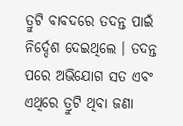ତ୍ରୁଟି ବାବଦରେ ତଦନ୍ତ ପାଇଁ ନିର୍ଦ୍ଦେଶ ଦେଇଥିଲେ । ତଦନ୍ତ ପରେ ଅଭିଯୋଗ ସତ ଏବଂ ଏଥିରେ ତ୍ରୁଟି ଥିବା ଜଣା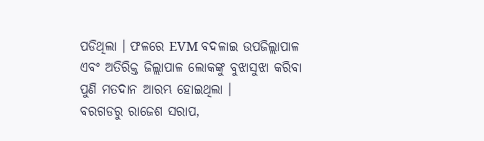ପଡିଥିଲା । ଫଳରେ EVM ବଦଳାଇ ଉପଜିଲ୍ଲାପାଳ ଏବଂ ଅତିରିକ୍ତ ଜିଲ୍ଲାପାଳ ଲୋକଙ୍କୁ ବୁଝାସୁଝା କରିବା ପୁଣି ମତଦାନ ଆରମ୍ଭ ହୋଇଥିଲା ।
ବରଗଡରୁ ରାଜେଶ ସରାପ,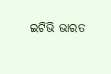ଇଟିଭି ଭାରତ